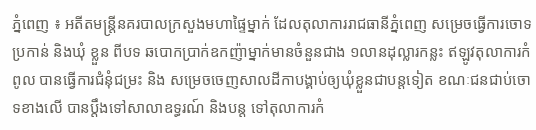ភ្នំពេញ ៖ អតីតមន្រ្តីនគរបាលក្រសួងមហាផ្ទៃម្នាក់ ដែលតុលាការរាជធានីភ្នំពេញ សម្រេចធ្វើការចោទប្រកាន់ និងឃុំ ខ្លួន ពីបទ ឆបោកប្រាក់ឧកញ៉ាម្នាក់មានចំនួនជាង ១លានដុល្លារកន្លះ ឥឡូវតុលាការកំពូល បានធ្វើការជំនុំជម្រះ និង សម្រេចចេញសាលដីកាបង្គាប់ឲ្យឃុំខ្លួនជាបន្តទៀត ខណៈជនជាប់ចោទខាងលើ បានប្តឹងទៅសាលាឧទ្ធរណ៍ និងបន្ត ទៅតុលាការកំ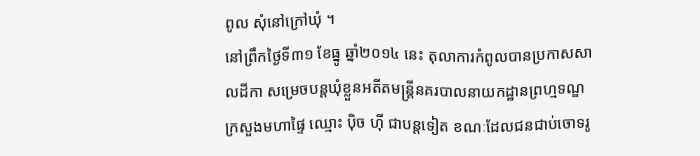ពូល សុំនៅក្រៅឃុំ ។
នៅព្រឹកថ្ងៃទី៣១ ខែធ្នូ ឆ្នាំ២០១៤ នេះ តុលាការកំពូលបានប្រកាសសាលដីកា សម្រេចបន្តឃុំខ្លួនអតីតមន្រ្តីនគរបាលនាយកដ្ឋានព្រហ្មទណ្ឌ ក្រសួងមហាផ្ទៃ ឈ្មោះ ប៉ិច ហ៊ី ជាបន្តទៀត ខណៈដែលជនជាប់ចោទរូ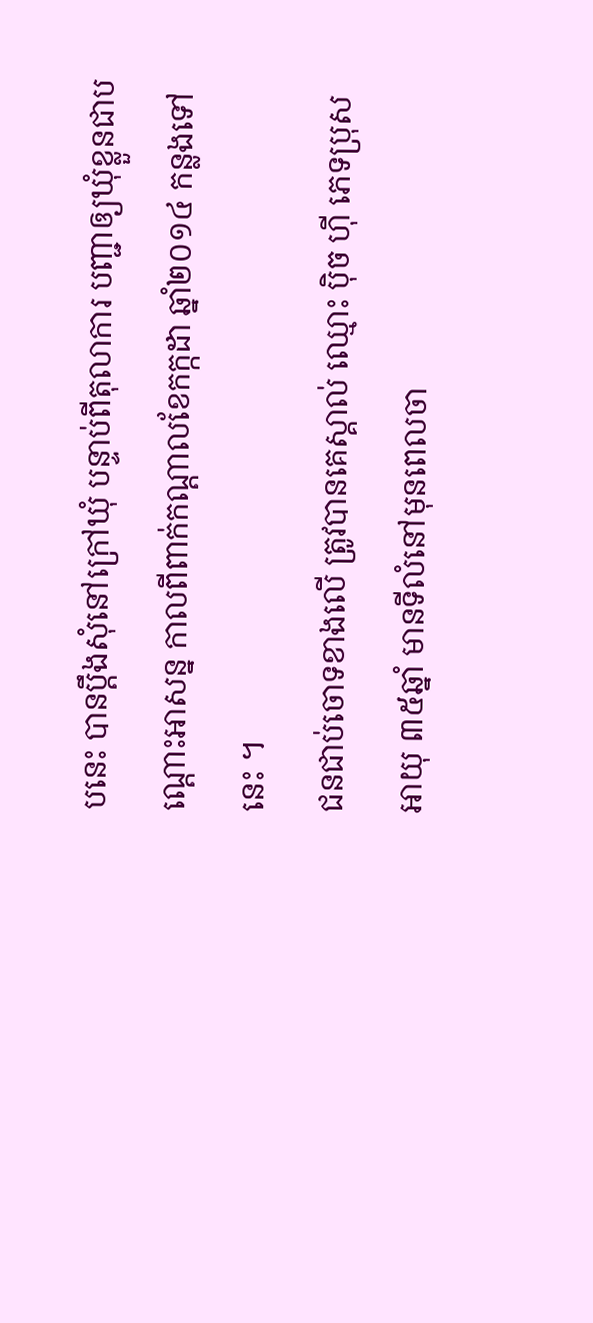បនេះ បានប្តឹងសុំនៅក្រៅឃុំ បន្ទាប់ពីតុលាការ បញ្ជាឲ្យឃុំខ្លួនជាបណ្តោះអាសន្ន កាលពីពាក់កណ្តាលខែកក្កដា ឆ្នាំ២០១៤ កន្លងទៅនេះ ។
ជនជាប់ចោទខាងលើ ត្រូវបានគេស្គាល់ ឈ្មោះ ប៉ិច ហ៊ី ភេទប្រុស អាយុ ៣៥ឆ្នាំ មានទីលំនៅមុនពេលចា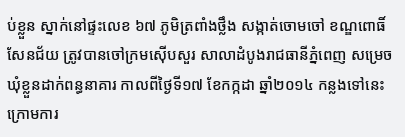ប់ខ្លួន ស្នាក់នៅផ្ទះលេខ ៦៧ ភូមិត្រពាំងថ្លឹង សង្កាត់ចោមចៅ ខណ្ឌពោធិ៍សែនជ័យ ត្រូវបានចៅក្រមស៊ើបសួរ សាលាដំបូងរាជធានីភ្នំពេញ សម្រេចឃុំខ្លួនដាក់ពន្ធនាគារ កាលពីថ្ងៃទី១៧ ខែកក្កដា ឆ្នាំ២០១៤ កន្លងទៅនេះ ក្រោមការ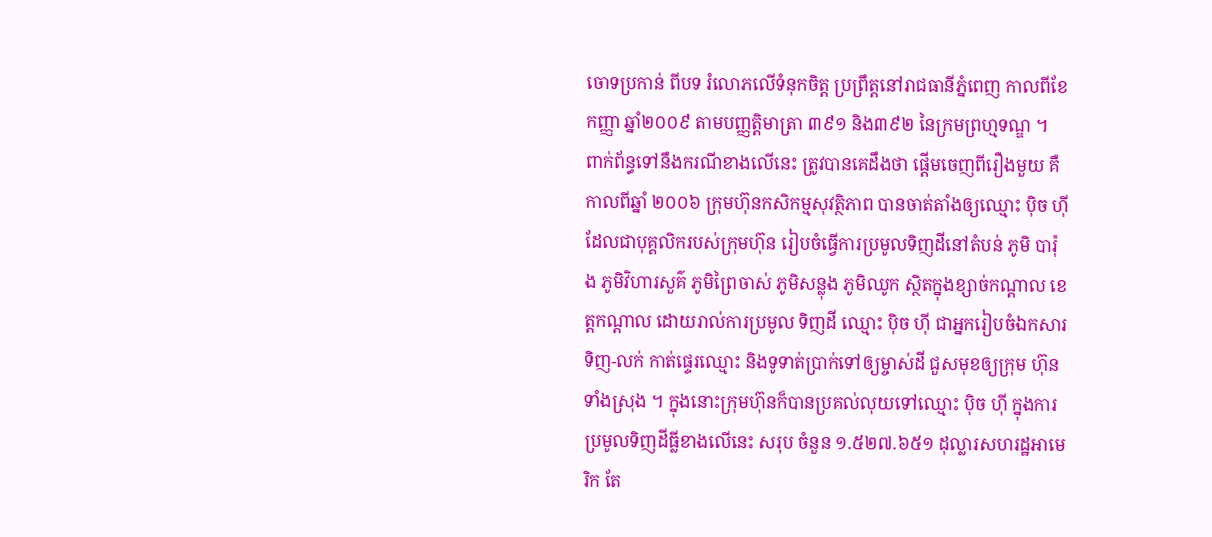ចោទប្រកាន់ ពីបទ រំលោភលើទំនុកចិត្ត ប្រព្រឹត្តនៅរាជធានីភ្នំពេញ កាលពីខែកញ្ញា ឆ្នាំ២០០៩ តាមបញ្ញត្តិមាត្រា ៣៩១ និង៣៩២ នៃក្រមព្រហ្មទណ្ឌ ។
ពាក់ព័ន្ធទៅនឹងករណីខាងលើនេះ ត្រូវបានគេដឹងថា ផ្តើមចេញពីរឿងមួយ គឺកាលពីឆ្នាំ ២០០៦ ក្រុមហ៊ុនកសិកម្មសុវត្ថិភាព បានចាត់តាំងឲ្យឈ្មោះ ប៉ិច ហ៊ី ដែលជាបុគ្គលិករបស់ក្រុមហ៊ុន រៀបចំធ្វើការប្រមូលទិញដីនៅតំបន់ ភូមិ បារ៉ុង ភូមិវិហារសួគ៌ ភូមិព្រៃចាស់ ភូមិសន្លុង ភូមិឈូក ស្ថិតក្នុងខ្សាច់កណ្តាល ខេត្តកណ្តាល ដោយរាល់ការប្រមូល ទិញដី ឈ្មោះ ប៉ិច ហ៊ី ជាអ្នករៀបចំឯកសារទិញ-លក់ កាត់ផ្ទេរឈ្មោះ និងទូទាត់ប្រាក់ទៅឲ្យម្ចាស់ដី ជួសមុខឲ្យក្រុម ហ៊ុនទាំងស្រុង ។ ក្នុងនោះក្រុមហ៊ុនក៏បានប្រគល់លុយទៅឈ្មោះ ប៉ិច ហ៊ី ក្នុងការប្រមូលទិញដីធ្លីខាងលើនេះ សរុប ចំនួន ១.៥២៧.៦៥១ ដុល្លារសហរដ្ឋអាមេរិក តែ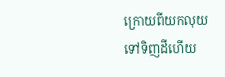ក្រោយពីយកលុយទៅទិញដីហើយ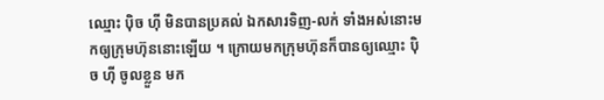ឈ្មោះ ប៉ិច ហ៊ី មិនបានប្រគល់ ឯកសារទិញ-លក់ ទាំងអស់នោះមកឲ្យក្រុមហ៊ុននោះឡើយ ។ ក្រោយមកក្រុមហ៊ុនក៏បានឲ្យឈ្មោះ ប៉ិច ហ៊ី ចូលខ្លួន មក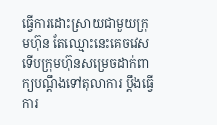ធ្វើការដោះស្រាយជាមួយក្រុមហ៊ុន តែឈ្មោះនេះគេចវេស ទើបក្រុមហ៊ុនសម្រេចដាក់ពាក្យបណ្តឹងទៅតុលាការ ប្តឹងធ្វើការ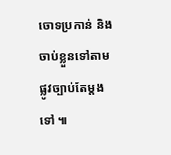ចោទប្រកាន់ និងចាប់ខ្លួនទៅតាមផ្លូវច្បាប់តែម្តងទៅ ៕